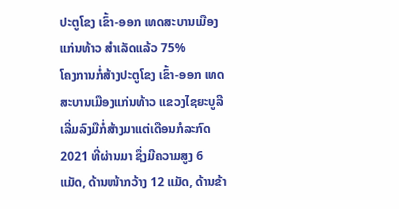ປະຕູໂຂງ ເຂົ້າ-ອອກ ເທດສະບານເມືອງແກ່ນທ້າວ ສໍາເລັດແລ້ວ 75%
ໂຄງການກໍ່ສ້າງປະຕູໂຂງ ເຂົ້າ-ອອກ ເທດສະບານເມືອງແກ່ນທ້າວ ແຂວງໄຊຍະບູລີ ເລີ່ມລົງມືກໍ່ສ້າງມາແຕ່ເດືອນກໍລະກົດ 2021 ທີ່ຜ່ານມາ ຊຶ່ງມີຄວາມສູງ 6 ແມັດ, ດ້ານໜ້າກວ້າງ 12 ແມັດ, ດ້ານຂ້າ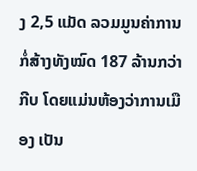ງ 2,5 ແມັດ ລວມມູນຄ່າການກໍ່ສ້າງທັງໝົດ 187 ລ້ານກວ່າກີບ ໂດຍແມ່ນຫ້ອງວ່າການເມືອງ ເປັນ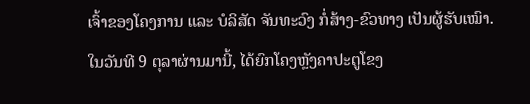ເຈົ້າຂອງໂຄງການ ແລະ ບໍລິສັດ ຈັນທະວົງ ກໍ່ສ້າງ-ຂົວທາງ ເປັນຜູ້ຮັບເໝົາ.
ໃນວັນທີ 9 ຕຸລາຜ່ານມານີ້, ໄດ້ຍົກໂຄງຫຼັງຄາປະຕູໂຂງ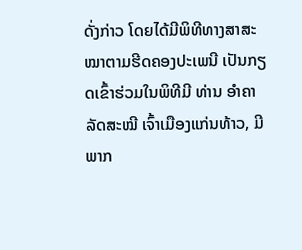ດັ່ງກ່າວ ໂດຍໄດ້ມີພິທີທາງສາສະ ໝາຕາມຮີດຄອງປະເພນີ ເປັນກຽດເຂົ້າຮ່ວມໃນພິທີມີ ທ່ານ ອໍາຄາ ລັດສະໝີ ເຈົ້າເມືອງແກ່ນທ້າວ, ມີພາກ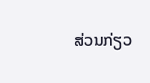ສ່ວນກ່ຽວ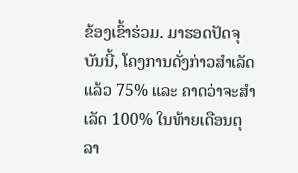ຂ້ອງເຂົ້າຮ່ວມ. ມາຮອດປັດຈຸບັນນີ້, ໂຄງການດັ່ງກ່າວສໍາເລັດແລ້ວ 75% ແລະ ຄາດວ່າຈະສໍາເລັດ 100% ໃນທ້າຍເດືອນຕຸລາ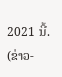2021 ນີ້.
(ຂ່າວ-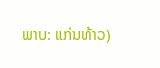ພາບ: ແກ່ນທ້າວ)